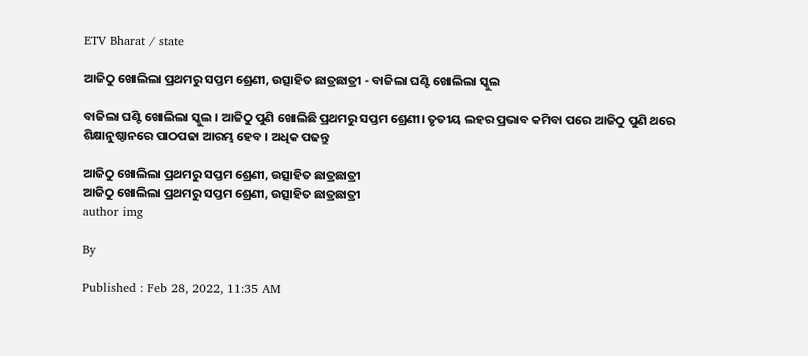ETV Bharat / state

ଆଜିଠୁ ଖୋଲିଲା ପ୍ରଥମରୁ ସପ୍ତମ ଶ୍ରେଣୀ, ଉତ୍ସାହିତ ଛାତ୍ରଛାତ୍ରୀ - ବାଜିଲା ଘଣ୍ଟି ଖୋଲିଲା ସ୍କୁଲ

ବାଜିଲା ଘଣ୍ଟି ଖୋଲିଲା ସ୍କୁଲ । ଆଜିଠୁ ପୁଣି ଖୋଲିଛି ପ୍ରଥମରୁ ସପ୍ତମ ଶ୍ରେଣୀ। ତୃତୀୟ ଲହର ପ୍ରଭାବ କମିବା ପରେ ଆଜିଠୁ ପୁଣି ଥରେ ଶିକ୍ଷାନୁଷ୍ଠାନରେ ପାଠପଢା ଆରମ୍ଭ ହେବ । ଅଧିକ ପଢନ୍ତୁ

ଆଜିଠୁ ଖୋଲିଲା ପ୍ରଥମରୁ ସପ୍ତମ ଶ୍ରେଣୀ, ଉତ୍ସାହିତ ଛାତ୍ରଛାତ୍ରୀ
ଆଜିଠୁ ଖୋଲିଲା ପ୍ରଥମରୁ ସପ୍ତମ ଶ୍ରେଣୀ, ଉତ୍ସାହିତ ଛାତ୍ରଛାତ୍ରୀ
author img

By

Published : Feb 28, 2022, 11:35 AM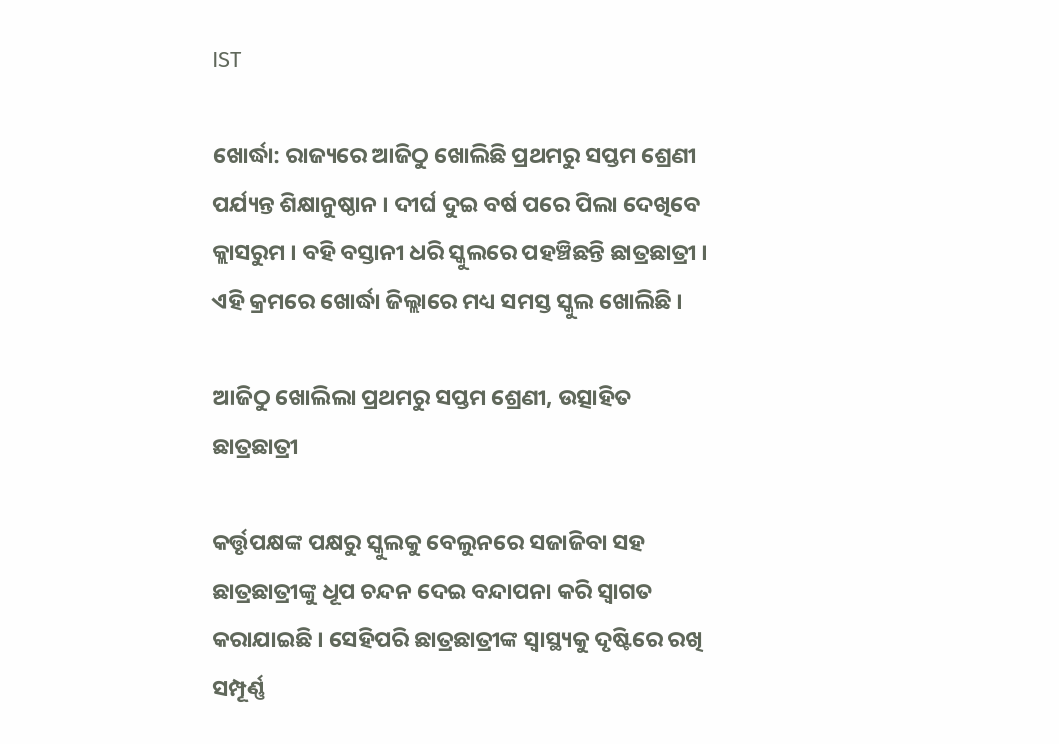IST

ଖୋର୍ଦ୍ଧା: ରାଜ୍ୟରେ ଆଜିଠୁ ଖୋଲିଛି ପ୍ରଥମରୁ ସପ୍ତମ ଶ୍ରେଣୀ ପର୍ଯ୍ୟନ୍ତ ଶିକ୍ଷାନୁଷ୍ଠାନ । ଦୀର୍ଘ ଦୁଇ ବର୍ଷ ପରେ ପିଲା ଦେଖିବେ କ୍ଲାସରୁମ । ବହି ବସ୍ତାନୀ ଧରି ସ୍କୁଲରେ ପହଞ୍ଚିଛନ୍ତି ଛାତ୍ରଛାତ୍ରୀ । ଏହି କ୍ରମରେ ଖୋର୍ଦ୍ଧା ଜିଲ୍ଲାରେ ମଧ୍ୟ ସମସ୍ତ ସ୍କୁଲ ଖୋଲିଛି ।

ଆଜିଠୁ ଖୋଲିଲା ପ୍ରଥମରୁ ସପ୍ତମ ଶ୍ରେଣୀ, ଉତ୍ସାହିତ ଛାତ୍ରଛାତ୍ରୀ

କର୍ତ୍ତୃପକ୍ଷଙ୍କ ପକ୍ଷରୁ ସ୍କୁଲକୁ ବେଲୁନରେ ସଜାଜିବା ସହ ଛାତ୍ରଛାତ୍ରୀଙ୍କୁ ଧୂପ ଚନ୍ଦନ ଦେଇ ବନ୍ଦାପନା କରି ସ୍ୱାଗତ କରାଯାଇଛି । ସେହିପରି ଛାତ୍ରଛାତ୍ରୀଙ୍କ ସ୍ୱାସ୍ଥ୍ୟକୁ ଦୃଷ୍ଟିରେ ରଖି ସମ୍ପୂର୍ଣ୍ଣ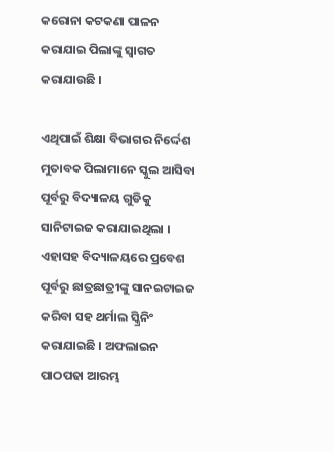କରୋନା କଟକଣା ପାଳନ କରାଯାଇ ପିଲାଙ୍କୁ ସ୍ୱାଗତ କରାଯାଉଛି ।

ଏଥିପାଇଁ ଶିକ୍ଷା ବିଭାଗର ନିର୍ଦ୍ଦେଶ ମୁତାବକ ପିଲାମାନେ ସ୍କୁଲ ଆସିବା ପୂର୍ବରୁ ବିଦ୍ୟାଳୟ ଗୁଡିକୁ ସାନିଟାଇଜ କରାଯାଇଥିଲା । ଏହାସହ ବିଦ୍ୟାଳୟରେ ପ୍ରବେଶ ପୂର୍ବରୁ ଛାତ୍ରଛାତ୍ରୀଙ୍କୁ ସାନଇଟାଇଜ କରିବା ସହ ଥର୍ମାଲ ସ୍କ୍ରିନିଂ କରାଯାଇଛି । ଅଫଲାଇନ ପାଠପଢା ଆରମ୍ଭ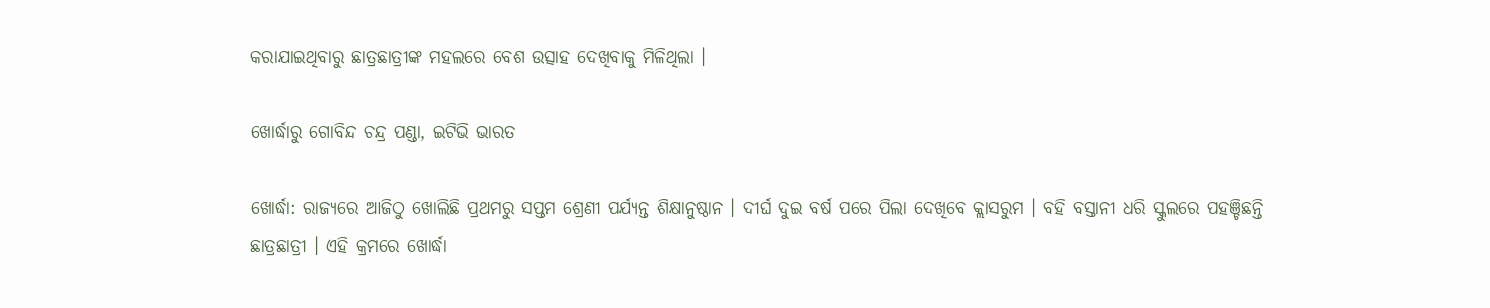କରାଯାଇଥିବାରୁ ଛାତ୍ରଛାତ୍ରୀଙ୍କ ମହଲରେ ବେଶ ଉତ୍ସାହ ଦେଖିବାକୁ ମିଳିଥିଲା ।

ଖୋର୍ଦ୍ଧାରୁ ଗୋବିନ୍ଦ ଚନ୍ଦ୍ର ପଣ୍ଡା, ଇଟିଭି ଭାରତ

ଖୋର୍ଦ୍ଧା: ରାଜ୍ୟରେ ଆଜିଠୁ ଖୋଲିଛି ପ୍ରଥମରୁ ସପ୍ତମ ଶ୍ରେଣୀ ପର୍ଯ୍ୟନ୍ତ ଶିକ୍ଷାନୁଷ୍ଠାନ । ଦୀର୍ଘ ଦୁଇ ବର୍ଷ ପରେ ପିଲା ଦେଖିବେ କ୍ଲାସରୁମ । ବହି ବସ୍ତାନୀ ଧରି ସ୍କୁଲରେ ପହଞ୍ଚିଛନ୍ତି ଛାତ୍ରଛାତ୍ରୀ । ଏହି କ୍ରମରେ ଖୋର୍ଦ୍ଧା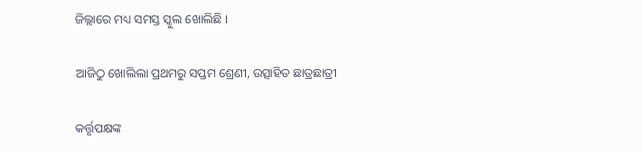ଜିଲ୍ଲାରେ ମଧ୍ୟ ସମସ୍ତ ସ୍କୁଲ ଖୋଲିଛି ।

ଆଜିଠୁ ଖୋଲିଲା ପ୍ରଥମରୁ ସପ୍ତମ ଶ୍ରେଣୀ, ଉତ୍ସାହିତ ଛାତ୍ରଛାତ୍ରୀ

କର୍ତ୍ତୃପକ୍ଷଙ୍କ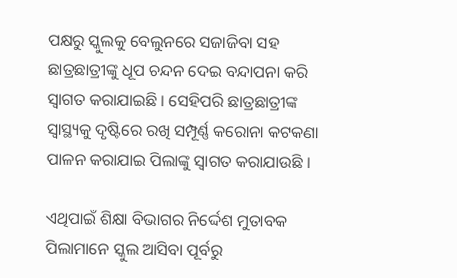ପକ୍ଷରୁ ସ୍କୁଲକୁ ବେଲୁନରେ ସଜାଜିବା ସହ ଛାତ୍ରଛାତ୍ରୀଙ୍କୁ ଧୂପ ଚନ୍ଦନ ଦେଇ ବନ୍ଦାପନା କରି ସ୍ୱାଗତ କରାଯାଇଛି । ସେହିପରି ଛାତ୍ରଛାତ୍ରୀଙ୍କ ସ୍ୱାସ୍ଥ୍ୟକୁ ଦୃଷ୍ଟିରେ ରଖି ସମ୍ପୂର୍ଣ୍ଣ କରୋନା କଟକଣା ପାଳନ କରାଯାଇ ପିଲାଙ୍କୁ ସ୍ୱାଗତ କରାଯାଉଛି ।

ଏଥିପାଇଁ ଶିକ୍ଷା ବିଭାଗର ନିର୍ଦ୍ଦେଶ ମୁତାବକ ପିଲାମାନେ ସ୍କୁଲ ଆସିବା ପୂର୍ବରୁ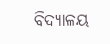ବିଦ୍ୟାଳୟ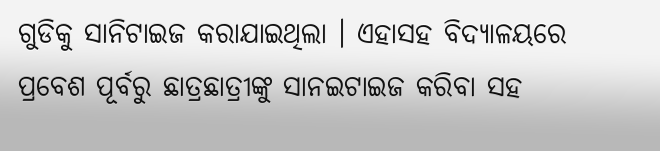ଗୁଡିକୁ ସାନିଟାଇଜ କରାଯାଇଥିଲା । ଏହାସହ ବିଦ୍ୟାଳୟରେ ପ୍ରବେଶ ପୂର୍ବରୁ ଛାତ୍ରଛାତ୍ରୀଙ୍କୁ ସାନଇଟାଇଜ କରିବା ସହ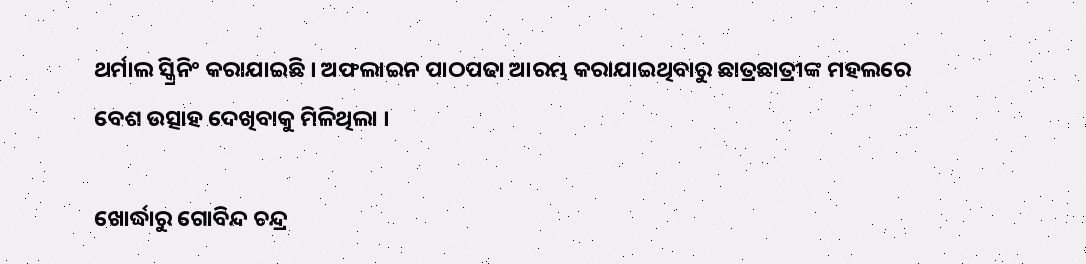ଥର୍ମାଲ ସ୍କ୍ରିନିଂ କରାଯାଇଛି । ଅଫଲାଇନ ପାଠପଢା ଆରମ୍ଭ କରାଯାଇଥିବାରୁ ଛାତ୍ରଛାତ୍ରୀଙ୍କ ମହଲରେ ବେଶ ଉତ୍ସାହ ଦେଖିବାକୁ ମିଳିଥିଲା ।

ଖୋର୍ଦ୍ଧାରୁ ଗୋବିନ୍ଦ ଚନ୍ଦ୍ର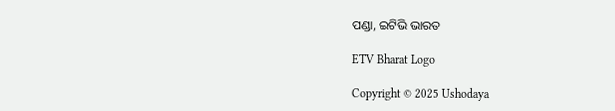ପଣ୍ଡା, ଇଟିଭି ଭାରତ

ETV Bharat Logo

Copyright © 2025 Ushodaya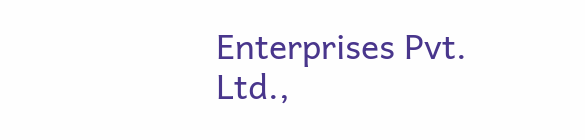Enterprises Pvt. Ltd.,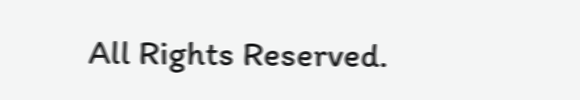All Rights Reserved.